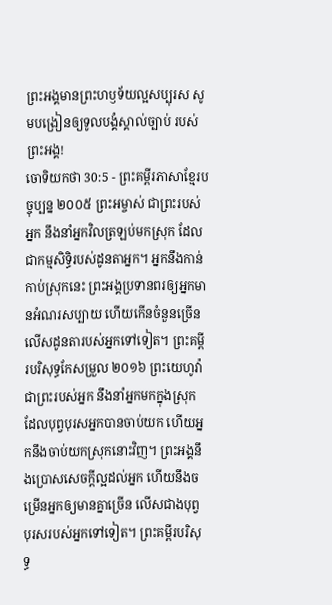ព្រះអង្គមានព្រះហឫទ័យល្អសប្បុរស សូមបង្រៀនឲ្យទូលបង្គំស្គាល់ច្បាប់ របស់ព្រះអង្គ!
ចោទិយកថា 30:5 - ព្រះគម្ពីរភាសាខ្មែរបច្ចុប្បន្ន ២០០៥ ព្រះអម្ចាស់ ជាព្រះរបស់អ្នក នឹងនាំអ្នកវិលត្រឡប់មកស្រុក ដែលជាកម្មសិទ្ធិរបស់ដូនតាអ្នក។ អ្នកនឹងកាន់កាប់ស្រុកនេះ ព្រះអង្គប្រទានពរឲ្យអ្នកមានអំណរសប្បាយ ហើយកើនចំនួនច្រើនលើសដូនតារបស់អ្នកទៅទៀត។ ព្រះគម្ពីរបរិសុទ្ធកែសម្រួល ២០១៦ ព្រះយេហូវ៉ាជាព្រះរបស់អ្នក នឹងនាំអ្នកមកក្នុងស្រុកដែលបុព្វបុរសអ្នកបានចាប់យក ហើយអ្នកនឹងចាប់យកស្រុកនោះវិញ។ ព្រះអង្គនឹងប្រោសសេចក្ដីល្អដល់អ្នក ហើយនឹងចម្រើនអ្នកឲ្យមានគ្នាច្រើន លើសជាងបុព្វបុរសរបស់អ្នកទៅទៀត។ ព្រះគម្ពីរបរិសុទ្ធ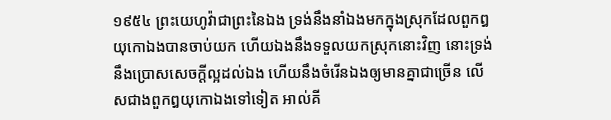១៩៥៤ ព្រះយេហូវ៉ាជាព្រះនៃឯង ទ្រង់នឹងនាំឯងមកក្នុងស្រុកដែលពួកឰយុកោឯងបានចាប់យក ហើយឯងនឹងទទួលយកស្រុកនោះវិញ នោះទ្រង់នឹងប្រោសសេចក្ដីល្អដល់ឯង ហើយនឹងចំរើនឯងឲ្យមានគ្នាជាច្រើន លើសជាងពួកឰយុកោឯងទៅទៀត អាល់គី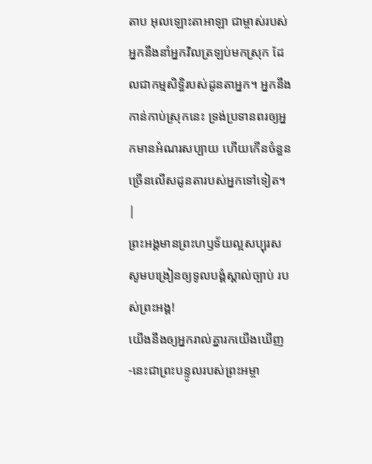តាប អុលឡោះតាអាឡា ជាម្ចាស់របស់អ្នកនឹងនាំអ្នកវិលត្រឡប់មកស្រុក ដែលជាកម្មសិទ្ធិរបស់ដូនតាអ្នក។ អ្នកនឹងកាន់កាប់ស្រុកនេះ ទ្រង់ប្រទានពរឲ្យអ្នកមានអំណរសប្បាយ ហើយកើនចំនួនច្រើនលើសដូនតារបស់អ្នកទៅទៀត។ |
ព្រះអង្គមានព្រះហឫទ័យល្អសប្បុរស សូមបង្រៀនឲ្យទូលបង្គំស្គាល់ច្បាប់ របស់ព្រះអង្គ!
យើងនឹងឲ្យអ្នករាល់គ្នារកយើងឃើញ -នេះជាព្រះបន្ទូលរបស់ព្រះអម្ចា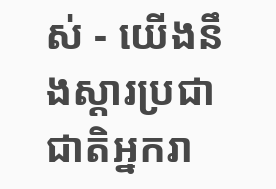ស់ - យើងនឹងស្ដារប្រជាជាតិអ្នករា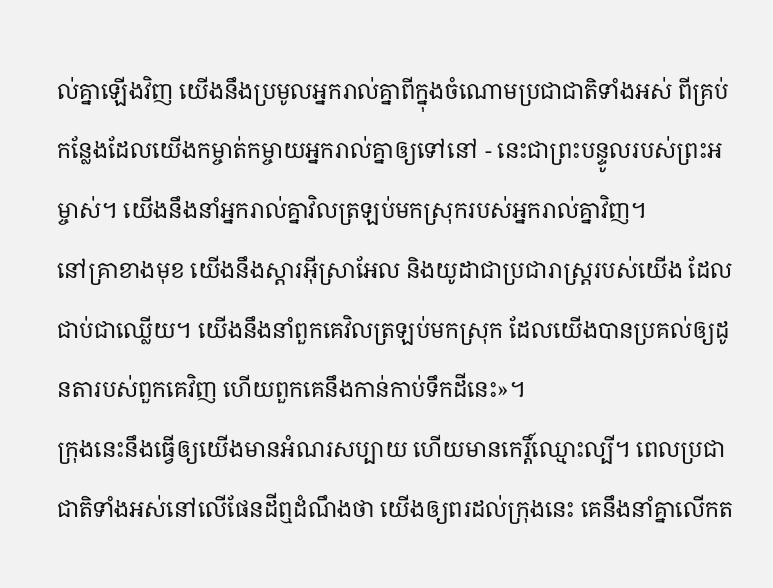ល់គ្នាឡើងវិញ យើងនឹងប្រមូលអ្នករាល់គ្នាពីក្នុងចំណោមប្រជាជាតិទាំងអស់ ពីគ្រប់កន្លែងដែលយើងកម្ចាត់កម្ចាយអ្នករាល់គ្នាឲ្យទៅនៅ - នេះជាព្រះបន្ទូលរបស់ព្រះអម្ចាស់។ យើងនឹងនាំអ្នករាល់គ្នាវិលត្រឡប់មកស្រុករបស់អ្នករាល់គ្នាវិញ។
នៅគ្រាខាងមុខ យើងនឹងស្ដារអ៊ីស្រាអែល និងយូដាជាប្រជារាស្ត្ររបស់យើង ដែលជាប់ជាឈ្លើយ។ យើងនឹងនាំពួកគេវិលត្រឡប់មកស្រុក ដែលយើងបានប្រគល់ឲ្យដូនតារបស់ពួកគេវិញ ហើយពួកគេនឹងកាន់កាប់ទឹកដីនេះ»។
ក្រុងនេះនឹងធ្វើឲ្យយើងមានអំណរសប្បាយ ហើយមានកេរ្តិ៍ឈ្មោះល្បី។ ពេលប្រជាជាតិទាំងអស់នៅលើផែនដីឮដំណឹងថា យើងឲ្យពរដល់ក្រុងនេះ គេនឹងនាំគ្នាលើកត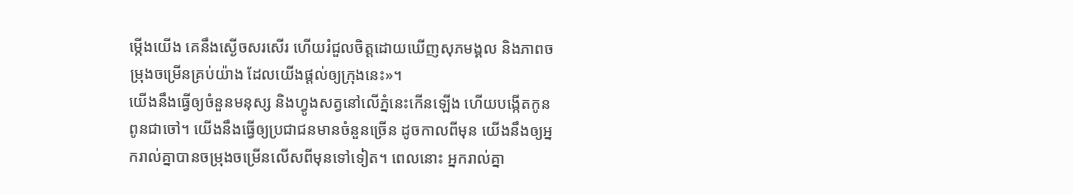ម្កើងយើង គេនឹងស្ងើចសរសើរ ហើយរំជួលចិត្តដោយឃើញសុភមង្គល និងភាពចម្រុងចម្រើនគ្រប់យ៉ាង ដែលយើងផ្ដល់ឲ្យក្រុងនេះ»។
យើងនឹងធ្វើឲ្យចំនួនមនុស្ស និងហ្វូងសត្វនៅលើភ្នំនេះកើនឡើង ហើយបង្កើតកូនពូនជាចៅ។ យើងនឹងធ្វើឲ្យប្រជាជនមានចំនួនច្រើន ដូចកាលពីមុន យើងនឹងឲ្យអ្នករាល់គ្នាបានចម្រុងចម្រើនលើសពីមុនទៅទៀត។ ពេលនោះ អ្នករាល់គ្នា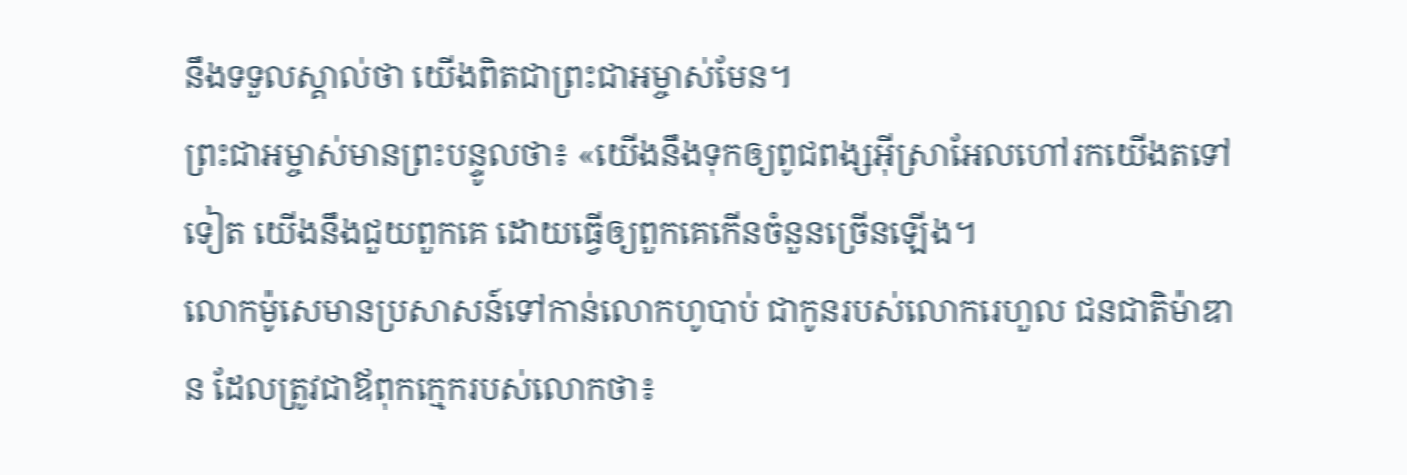នឹងទទួលស្គាល់ថា យើងពិតជាព្រះជាអម្ចាស់មែន។
ព្រះជាអម្ចាស់មានព្រះបន្ទូលថា៖ «យើងនឹងទុកឲ្យពូជពង្សអ៊ីស្រាអែលហៅរកយើងតទៅទៀត យើងនឹងជួយពួកគេ ដោយធ្វើឲ្យពួកគេកើនចំនួនច្រើនឡើង។
លោកម៉ូសេមានប្រសាសន៍ទៅកាន់លោកហូបាប់ ជាកូនរបស់លោករេហួល ជនជាតិម៉ាឌាន ដែលត្រូវជាឪពុកក្មេករបស់លោកថា៖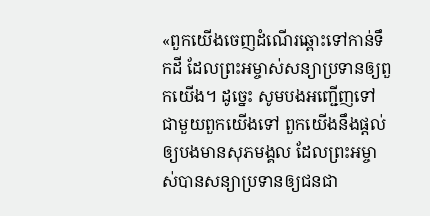«ពួកយើងចេញដំណើរឆ្ពោះទៅកាន់ទឹកដី ដែលព្រះអម្ចាស់សន្យាប្រទានឲ្យពួកយើង។ ដូច្នេះ សូមបងអញ្ជើញទៅជាមួយពួកយើងទៅ ពួកយើងនឹងផ្ដល់ឲ្យបងមានសុភមង្គល ដែលព្រះអម្ចាស់បានសន្យាប្រទានឲ្យជនជា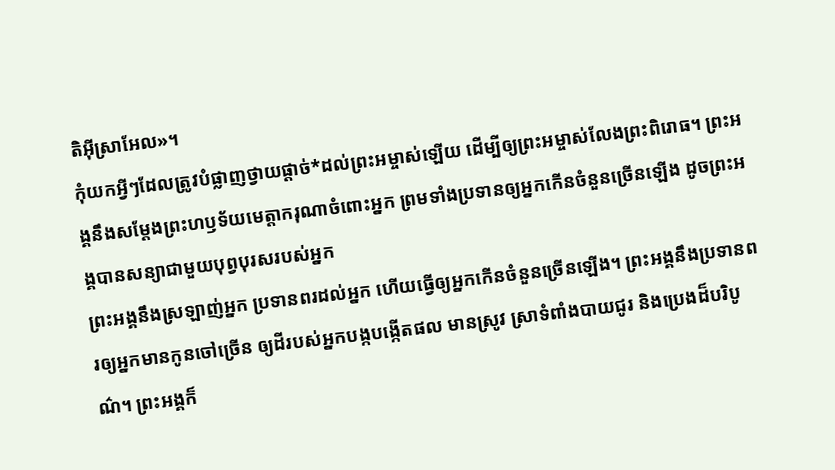តិអ៊ីស្រាអែល»។
កុំយកអ្វីៗដែលត្រូវបំផ្លាញថ្វាយផ្ដាច់*ដល់ព្រះអម្ចាស់ឡើយ ដើម្បីឲ្យព្រះអម្ចាស់លែងព្រះពិរោធ។ ព្រះអង្គនឹងសម្តែងព្រះហឫទ័យមេត្តាករុណាចំពោះអ្នក ព្រមទាំងប្រទានឲ្យអ្នកកើនចំនួនច្រើនឡើង ដូចព្រះអង្គបានសន្យាជាមួយបុព្វបុរសរបស់អ្នក
ព្រះអង្គនឹងស្រឡាញ់អ្នក ប្រទានពរដល់អ្នក ហើយធ្វើឲ្យអ្នកកើនចំនួនច្រើនឡើង។ ព្រះអង្គនឹងប្រទានពរឲ្យអ្នកមានកូនចៅច្រើន ឲ្យដីរបស់អ្នកបង្កបង្កើតផល មានស្រូវ ស្រាទំពាំងបាយជូរ និងប្រេងដ៏បរិបូណ៌។ ព្រះអង្គក៏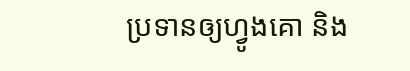ប្រទានឲ្យហ្វូងគោ និង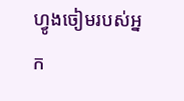ហ្វូងចៀមរបស់អ្នក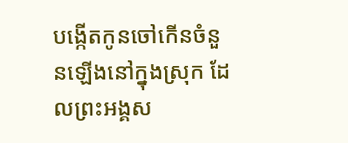បង្កើតកូនចៅកើនចំនួនឡើងនៅក្នុងស្រុក ដែលព្រះអង្គស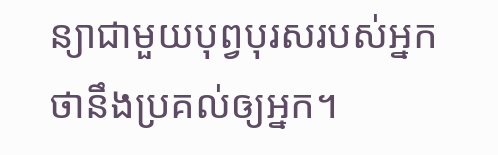ន្យាជាមួយបុព្វបុរសរបស់អ្នក ថានឹងប្រគល់ឲ្យអ្នក។